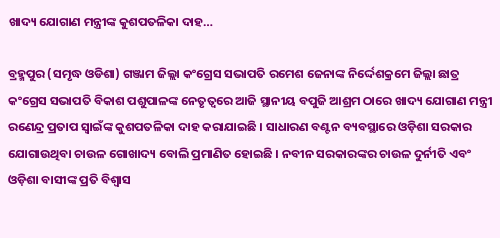ଖାଦ୍ୟ ଯୋଗାଣ ମନ୍ତ୍ରୀଙ୍କ କୁଶପତଳିକା ଦାହ…

ବ୍ରହ୍ମପୁର (ସମୃଦ୍ଧ ଓଡିଶା) ଗଞ୍ଜାମ ଜିଲ୍ଲା କଂଗ୍ରେସ ସଭାପତି ରମେଶ ଜେନାଙ୍କ ନିର୍ଦ୍ଦେଶକ୍ରମେ ଜିଲ୍ଲା ଛାତ୍ର କଂଗ୍ରେସ ସଭାପତି ବିକାଶ ପଶୁପାଳଙ୍କ ନେତୃତ୍ୱରେ ଆଜି ସ୍ଥାନୀୟ ବପୁଜି ଆଶ୍ରମ ଠାରେ ଖାଦ୍ୟ ଯୋଗାଣ ମନ୍ତ୍ରୀ ରଣେନ୍ଦ୍ର ପ୍ରତାପ ସ୍ୱାଇଁଙ୍କ କୁଶପତଳିକା ଦାହ କରାଯାଇଛି । ସାଧାରଣ ବଣ୍ଟନ ବ୍ୟବସ୍ଥାରେ ଓଡ଼ିଶା ସରକାର ଯୋଗାଉଥିବା ଚାଉଳ ଗୋଖାଦ୍ୟ ବୋଲି ପ୍ରମାଣିତ ହୋଇଛି । ନବୀନ ସରକାରଙ୍କର ଚାଉଳ ଦୁର୍ନୀତି ଏବଂ ଓଡ଼ିଶା ବାସୀଙ୍କ ପ୍ରତି ବିଶ୍ୱାସ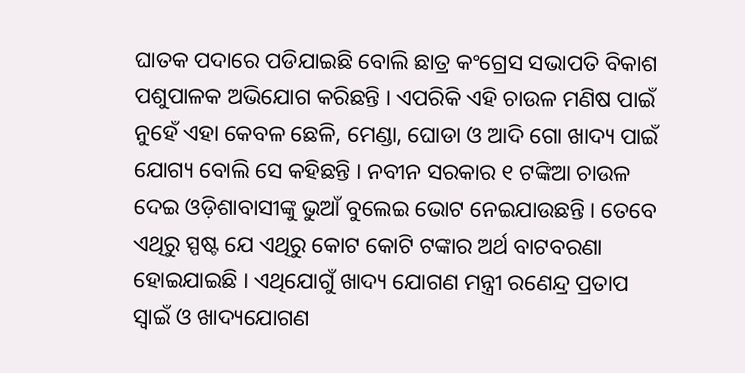ଘାତକ ପଦାରେ ପଡିଯାଇଛି ବୋଲି ଛାତ୍ର କଂଗ୍ରେସ ସଭାପତି ବିକାଶ ପଶୁପାଳକ ଅଭିଯୋଗ କରିଛନ୍ତି । ଏପରିକି ଏହି ଚାଉଳ ମଣିଷ ପାଇଁ ନୁହେଁ ଏହା କେବଳ ଛେଳି, ମେଣ୍ଡା, ଘୋଡା ଓ ଆଦି ଗୋ ଖାଦ୍ୟ ପାଇଁ ଯୋଗ୍ୟ ବୋଲି ସେ କହିଛନ୍ତି । ନବୀନ ସରକାର ୧ ଟଙ୍କିଆ ଚାଉଳ ଦେଇ ଓଡ଼ିଶାବାସୀଙ୍କୁ ଭୁଆଁ ବୁଲେଇ ଭୋଟ ନେଇଯାଉଛନ୍ତି । ତେବେ ଏଥିରୁ ସ୍ପଷ୍ଟ ଯେ ଏଥିରୁ କୋଟ କୋଟି ଟଙ୍କାର ଅର୍ଥ ବାଟବରଣା ହୋଇଯାଇଛି । ଏଥିଯୋଗୁଁ ଖାଦ୍ୟ ଯୋଗଣ ମନ୍ତ୍ରୀ ରଣେନ୍ଦ୍ର ପ୍ରତାପ ସ୍ବାଇଁ ଓ ଖାଦ୍ୟଯୋଗଣ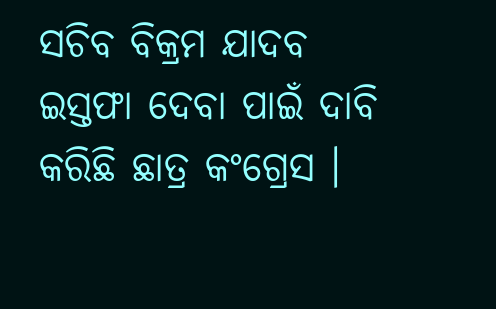ସଚିବ ବିକ୍ରମ ଯାଦବ ଇସ୍ତଫା ଦେବା ପାଇଁ ଦାବି କରିଛି ଛାତ୍ର କଂଗ୍ରେସ ।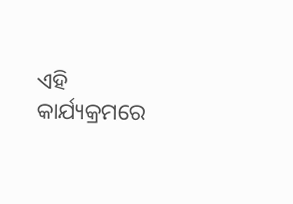ଏହି କାର୍ଯ୍ୟକ୍ରମରେ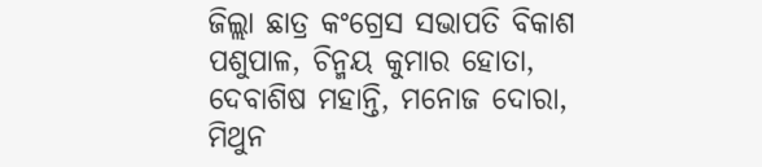ଜିଲ୍ଲା ଛାତ୍ର କଂଗ୍ରେସ ସଭାପତି ବିକାଶ ପଶୁପାଳ, ଚିନ୍ମୟ କୁମାର ହୋତା, ଦେବାଶିଷ ମହାନ୍ତି, ମନୋଜ ଦୋରା, ମିଥୁନ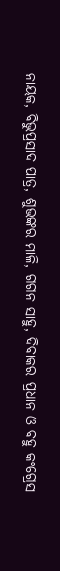ନାୟକ, ବିଭୁପ୍ରସାଦ ପାତ୍ର, ଶୁଭଙ୍କର ମାଳି, ଗଗନ ସାହୁ, ଦିବାକର ପ୍ରଧାନ ଓ ବହୁ କଂଗ୍ରେସ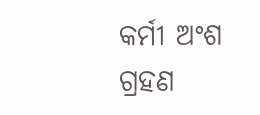କର୍ମୀ ଅଂଶ ଗ୍ରହଣ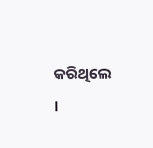କରିଥିଲେ ।